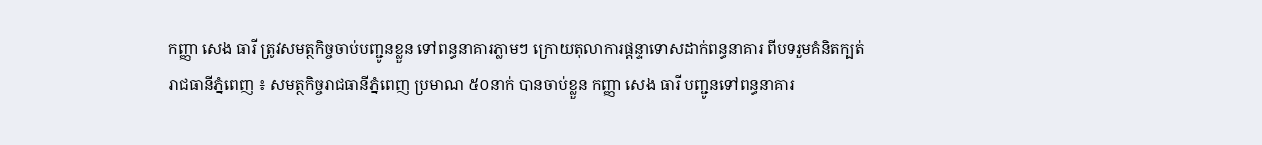កញ្ញា សេង ធារី ត្រូវសមត្ថកិច្ចចាប់បញ្ជូនខ្លួន ទៅពន្ធនាគារភ្លាមៗ ក្រោយតុលាការផ្ដន្ទាទោសដាក់ពន្ធនាគារ ពីបទរួមគំនិតក្បត់
រាជធានីភ្នំពេញ ៖ សមត្ថកិច្ចរាជធានីភ្នំពេញ ប្រមាណ ៥០នាក់ បានចាប់ខ្លួន កញ្ញា សេង ធារី បញ្ជូនទៅពន្ធនាគារ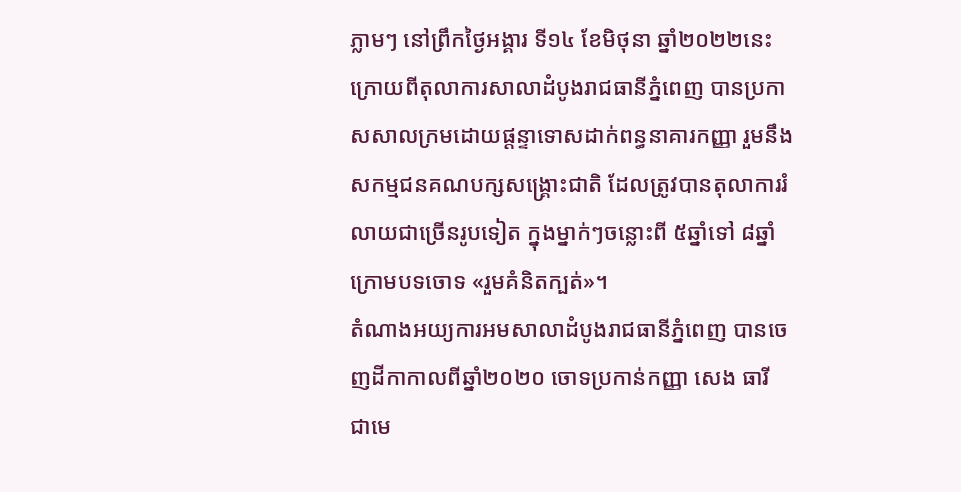ភ្លាមៗ នៅព្រឹកថ្ងៃអង្គារ ទី១៤ ខែមិថុនា ឆ្នាំ២០២២នេះ ក្រោយពីតុលាការសាលាដំបូងរាជធានីភ្នំពេញ បានប្រកាសសាលក្រមដោយផ្ដន្ទាទោសដាក់ពន្ធនាគារកញ្ញា រួមនឹងសកម្មជនគណបក្សសង្គ្រោះជាតិ ដែលត្រូវបានតុលាការរំលាយជាច្រើនរូបទៀត ក្នុងម្នាក់ៗចន្លោះពី ៥ឆ្នាំទៅ ៨ឆ្នាំ ក្រោមបទចោទ «រួមគំនិតក្បត់»។
តំណាងអយ្យការអមសាលាដំបូងរាជធានីភ្នំពេញ បានចេញដីកាកាលពីឆ្នាំ២០២០ ចោទប្រកាន់កញ្ញា សេង ធារី ជាមេ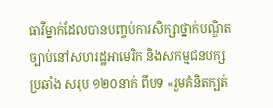ធាវីម្នាក់ដែលបានបញ្ចប់ការសិក្សាថ្នាក់បណ្ឌិតច្បាប់នៅសហរដ្ឋអាមេរិក និងសកម្មជនបក្សប្រឆាំង សរុប ១២០នាក់ ពីបទ «រួមគំនិតក្បត់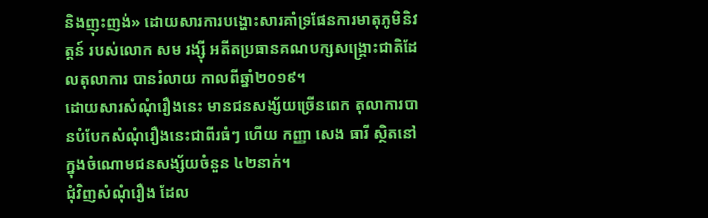និងញុះញង់» ដោយសារការបង្ហោះសារគាំទ្រផែនការមាតុភូមិនិវត្តន៍ របស់លោក សម រង្ស៊ី អតីតប្រធានគណបក្សសង្គ្រោះជាតិដែលតុលាការ បានរំលាយ កាលពីឆ្នាំ២០១៩។
ដោយសារសំណុំរឿងនេះ មានជនសង្ស័យច្រើនពេក តុលាការបានបំបែកសំណុំរឿងនេះជាពីរធំៗ ហើយ កញ្ញា សេង ធារី ស្ថិតនៅក្នុងចំណោមជនសង្ស័យចំនួន ៤២នាក់។
ជុំវិញសំណុំរឿង ដែល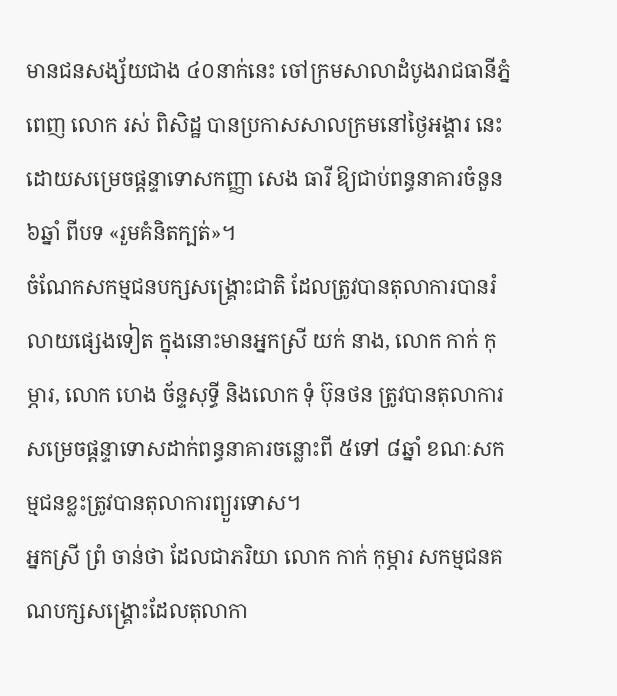មានជនសង្ស័យជាង ៤០នាក់នេះ ចៅក្រមសាលាដំបូងរាជធានីភ្នំពេញ លោក រស់ ពិសិដ្ឋ បានប្រកាសសាលក្រមនៅថ្ងៃអង្គារ នេះ ដោយសម្រេចផ្ដន្ទាទោសកញ្ញា សេង ធារី ឱ្យជាប់ពន្ធនាគារចំនួន ៦ឆ្នាំ ពីបទ «រួមគំនិតក្បត់»។
ចំណែកសកម្មជនបក្សសង្គ្រោះជាតិ ដែលត្រូវបានតុលាការបានរំលាយផ្សេងទៀត ក្នុងនោះមានអ្នកស្រី យក់ នាង, លោក កាក់ កុម្ភារ, លោក ហេង ច័ន្ទសុទ្ធី និងលោក ទុំ ប៊ុនថន ត្រូវបានតុលាការសម្រេចផ្តន្ទាទោសដាក់ពន្ធនាគារចន្លោះពី ៥ទៅ ៨ឆ្នាំ ខណៈសកម្មជនខ្លះត្រូវបានតុលាការព្យួរទោស។
អ្នកស្រី ព្រំ ចាន់ថា ដែលជាភរិយា លោក កាក់ កុម្ភារ សកម្មជនគណបក្សសង្គ្រោះដែលតុលាកា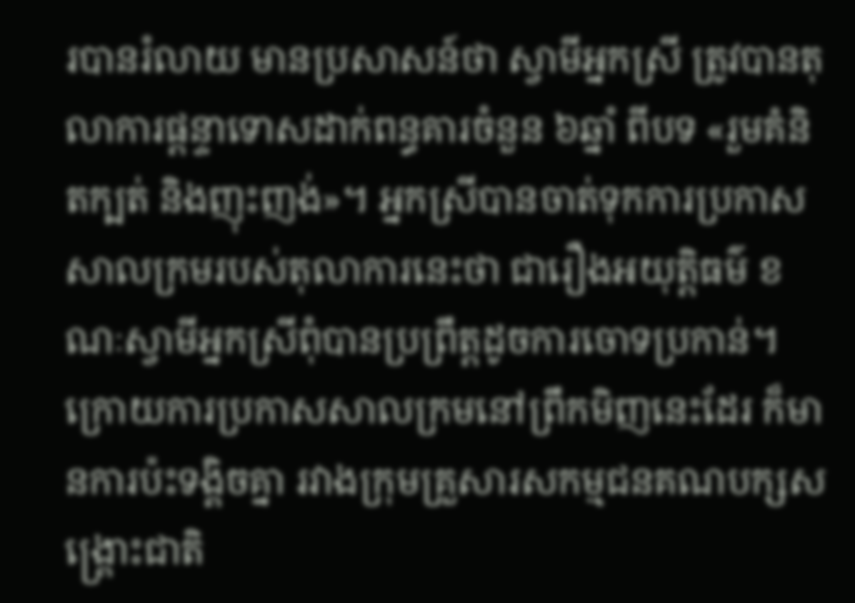របានរំលាយ មានប្រសាសន៍ថា ស្វាមីអ្នកស្រី ត្រូវបានតុលាការផ្តន្ទាទោសដាក់ពន្ធគារចំនួន ៦ឆ្នាំ ពីបទ «រួមគំនិតក្បត់ និងញុះញង់»។ អ្នកស្រីបានចាត់ទុកការប្រកាសសាលក្រមរបស់តុលាការនេះថា ជារឿងអយុត្តិធម៌ ខណៈស្វាមីអ្នកស្រីពុំបានប្រព្រឹត្តដូចការចោទប្រកាន់។
ក្រោយការប្រកាសសាលក្រមនៅព្រឹកមិញនេះដែរ ក៏មានការប៉ះទង្គិចគ្នា រវាងក្រុមគ្រួសារសកម្មជនគណបក្សសង្គ្រោះជាតិ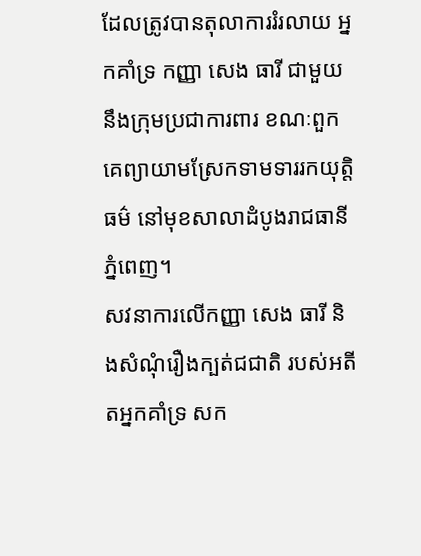ដែលត្រូវបានតុលាការរំរលាយ អ្នកគាំទ្រ កញ្ញា សេង ធារី ជាមួយនឹងក្រុមប្រជាការពារ ខណៈពួកគេព្យាយាមស្រែកទាមទាររកយុត្តិធម៌ នៅមុខសាលាដំបូងរាជធានីភ្នំពេញ។
សវនាការលើកញ្ញា សេង ធារី និងសំណុំរឿងក្បត់ជជាតិ របស់អតីតអ្នកគាំទ្រ សក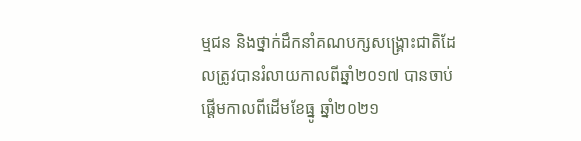ម្មជន និងថ្នាក់ដឹកនាំគណបក្សសង្គ្រោះជាតិដែលត្រូវបានរំលាយកាលពីឆ្នាំ២០១៧ បានចាប់ផ្តើមកាលពីដើមខែធ្នូ ឆ្នាំ២០២១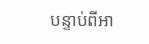បន្ទាប់ពីអា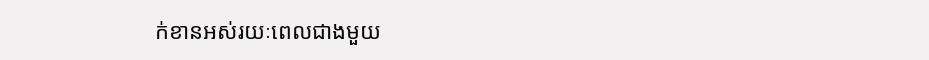ក់ខានអស់រយៈពេលជាងមួយ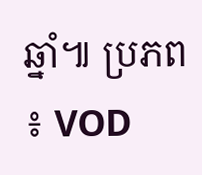ឆ្នាំ៕ ប្រភព ៖ VOD